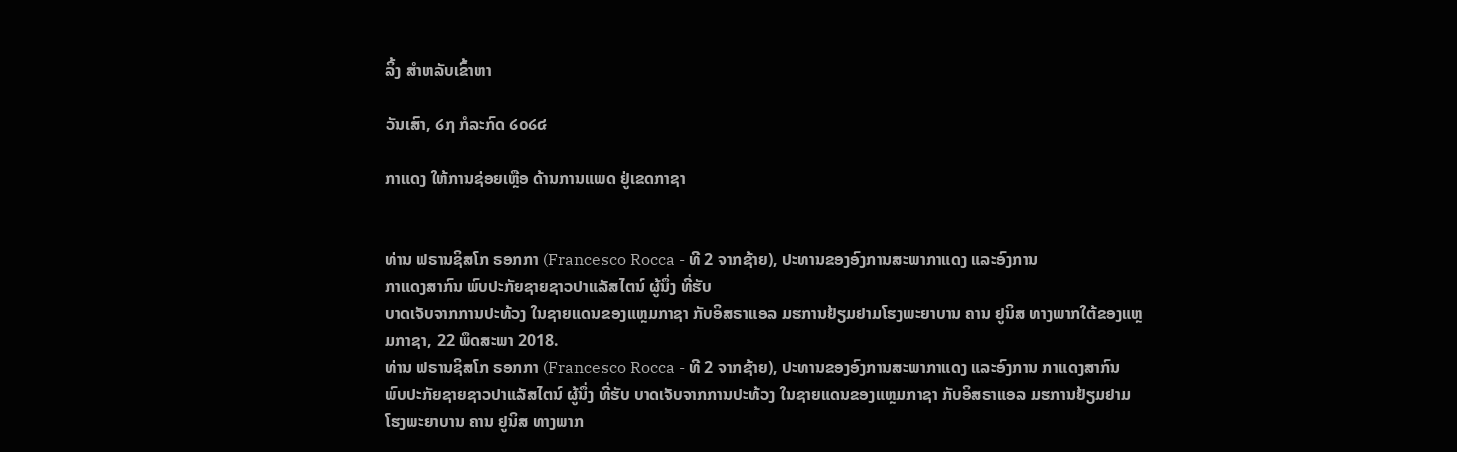ລິ້ງ ສຳຫລັບເຂົ້າຫາ

ວັນເສົາ, ໒໗ ກໍລະກົດ ໒໐໒໔

ກາແດງ ໃຫ້ການຊ່ອຍເຫຼືອ ດ້ານການແພດ ຢູ່ເຂດກາຊາ


ທ່ານ ຟຣານຊິສໂກ ຣອກກາ (Francesco Rocca - ທີ 2 ຈາກຊ້າຍ), ປະທານຂອງອົງການສະພາກາແດງ ແລະອົງການ
ກາແດງສາກົນ ພົບປະກັຍຊາຍຊາວປາແລັສໄຕນ໌ ຜູ້ນຶ່ງ ທີ່ຮັບ
ບາດເຈັບຈາກການປະທ້ວງ ໃນຊາຍແດນຂອງແຫຼມກາຊາ ກັບອິສຣາແອລ ມຮການຢ້ຽມຢາມໂຮງພະຍາບານ ຄານ ຢູນິສ ທາງພາກໃຕ້ຂອງແຫຼມກາຊາ, 22 ພຶດສະພາ 2018.
ທ່ານ ຟຣານຊິສໂກ ຣອກກາ (Francesco Rocca - ທີ 2 ຈາກຊ້າຍ), ປະທານຂອງອົງການສະພາກາແດງ ແລະອົງການ ກາແດງສາກົນ ພົບປະກັຍຊາຍຊາວປາແລັສໄຕນ໌ ຜູ້ນຶ່ງ ທີ່ຮັບ ບາດເຈັບຈາກການປະທ້ວງ ໃນຊາຍແດນຂອງແຫຼມກາຊາ ກັບອິສຣາແອລ ມຮການຢ້ຽມຢາມໂຮງພະຍາບານ ຄານ ຢູນິສ ທາງພາກ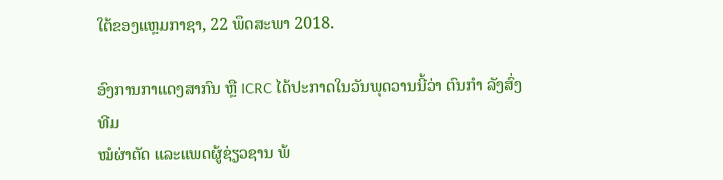ໃຕ້ຂອງແຫຼມກາຊາ, 22 ພຶດສະພາ 2018.

ອົງການກາແດງສາກົນ ຫຼື ICRC ໄດ້ປະກາດໃນວັນພຸດວານນີ້ວ່າ ຕົນກຳ ລັງສົ່ງທີມ
ໝໍຜ່າຕັດ ແລະແພດຜູ້ຊ່ຽວຊານ ພ້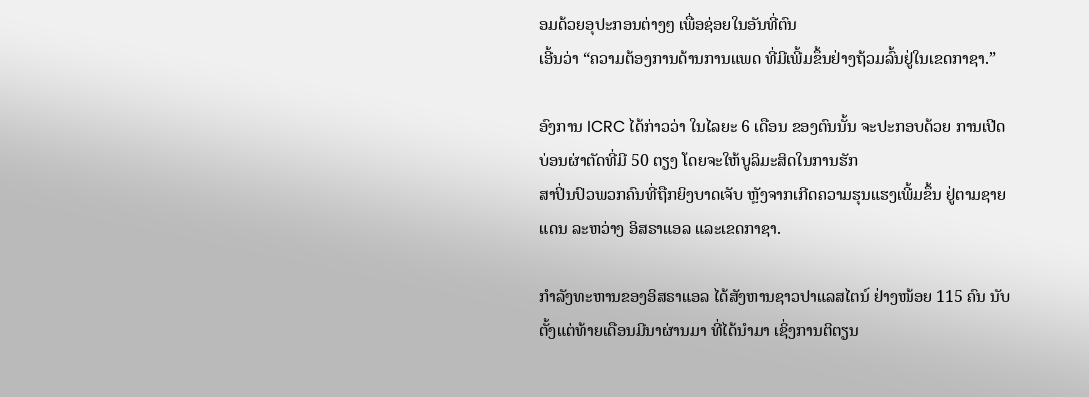ອມດ້ວຍອຸປະກອນຕ່າງໆ ເພື່ອຊ່ອຍໃນອັນທີ່ຕົນ
ເອີ້ນວ່າ “ຄວາມຕ້ອງການດ້ານການແພດ ທີ່ມີເພີ້ມຂຶ້ນຢ່າງຖ້ວມລົ້ນຢູ່ໃນເຂດກາຊາ.”

ອົງການ ICRC ໄດ້ກ່າວວ່າ ໃນໄລຍະ 6 ເດືອນ ຂອງຕົນນັ້ນ ຈະປະກອບດ້ວຍ ການເປີດບ່ອນຜ່າຕັດທີ່ມີ 50 ຕຽງ ໂດຍຈະໃຫ້ບູລິມະສິດໃນການຮັກ
ສາປິ່ນປົວພວກຄົນທີ່ຖືກຍິງບາດເຈັບ ຫຼັງຈາກເກີດຄວາມຮຸນແຮງເພີ້ມຂຶ້ນ ຢູ່ຕາມຊາຍ
ແດນ ລະຫວ່າງ ອິສຣາແອລ ແລະເຂດກາຊາ.

ກຳລັງທະຫານຂອງອິສຣາແອລ ໄດ້ສັງຫານຊາວປາແລສໄຕນ໌ ຢ່າງໜ້ອຍ 115 ຄົນ ນັບຕັ້ງແຕ່ທ້າຍເດືອນມີນາຜ່ານມາ ທີ່ໄດ້ນຳມາ ເຊິ່ງການຕິຕຽນ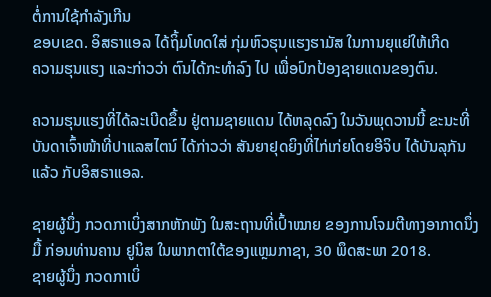ຕໍ່ການໃຊ້ກຳລັງເກີນ
ຂອບເຂດ. ອິສຣາແອລ ໄດ້ຖິ້ມໂທດໃສ່ ກຸ່ມຫົວຮຸນແຮງຮາມັສ ໃນການຍຸແຍ່ໃຫ້ເກີດ
ຄວາມຮຸນແຮງ ແລະກ່າວວ່າ ຕົນໄດ້ກະທຳລົງ ໄປ ເພື່ອປົກປ້ອງຊາຍແດນຂອງຕົນ.

ຄວາມຮຸນແຮງທີ່ໄດ້ລະເບີດຂຶ້ນ ຢູ່ຕາມຊາຍແດນ ໄດ້ຫລຸດລົງ ໃນວັນພຸດວານນີ້ ຂະນະທີ່ບັນດາເຈົ້າໜ້າທີ່ປາແລສໄຕນ໌ ໄດ້ກ່າວວ່າ ສັນຍາຢຸດຍິງທີ່ໄກ່ເກ່ຍໂດຍອີຈິບ ໄດ້ບັນລຸກັນແລ້ວ ກັບອິສຣາແອລ.

ຊາຍຜູ້ນຶ່ງ ກວດກາເບິ່ງສາກຫັກພັງ ໃນສະຖານທີ່ເປົ້າໝາຍ ຂອງການໂຈມຕີທາງອາກາດນຶ່ງມື້ ກ່ອນທ່ານຄານ ຢູນິສ ໃນພາກຕາໃຕ້ຂອງແຫຼມກາຊາ, 30 ພຶດສະພາ 2018.
ຊາຍຜູ້ນຶ່ງ ກວດກາເບິ່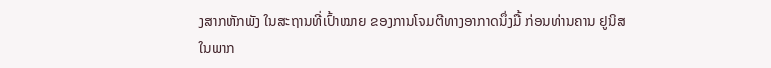ງສາກຫັກພັງ ໃນສະຖານທີ່ເປົ້າໝາຍ ຂອງການໂຈມຕີທາງອາກາດນຶ່ງມື້ ກ່ອນທ່ານຄານ ຢູນິສ ໃນພາກ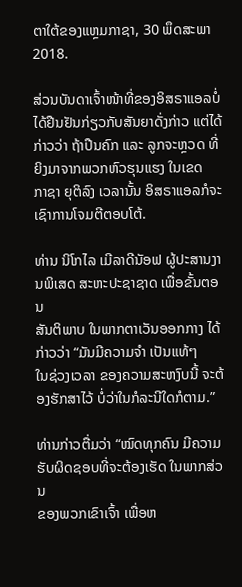ຕາໃຕ້ຂອງແຫຼມກາຊາ, 30 ພຶດສະພາ 2018.

ສ່ວນບັນດາເຈົ້າໜ້າທີ່ຂອງອິສຣາແອລບໍ່ໄດ້ຢືນຢັນກ່ຽວກັບສັນຍາດັ່ງກ່າວ ແຕ່ໄດ້
ກ່າວວ່າ ຖ້າປືນຄົກ ແລະ ລູກຈະຫຼວດ ທີ່ຍິງມາຈາກພວກຫົວຮຸນແຮງ ໃນເຂດ
ກາຊາ ຍຸຕິລົງ ເວລານັ້ນ ອິສຣາແອລກໍຈະເຊົາການໂຈມຕີຕອບໂຕ້.

ທ່ານ ນິໂກໄລ ເມີລາດີນັອຟ ຜູ້ປະສານງານພິເສດ ສະຫະປະຊາຊາດ ເພື່ອຂັ້ນຕອນ
ສັນຕິພາບ ໃນພາກຕາເວັນອອກກາງ ໄດ້ກ່າວວ່າ “ມັນມີຄວາມຈຳ ເປັນແທ້ໆ
ໃນຊ່ວງເວລາ ຂອງຄວາມສະຫງົບນີ້ ຈະຕ້ອງຮັກສາໄວ້ ບໍ່ວ່າໃນກໍລະນີໃດກໍຕາມ.”

ທ່ານກ່າວຕື່ມວ່າ “ໝົດທຸກຄົນ ມີຄວາມຮັບຜິດຊອບທີ່ຈະຕ້ອງເຮັດ ໃນພາກສ່ວນ
ຂອງພວກເຂົາເຈົ້າ ເພື່ອຫ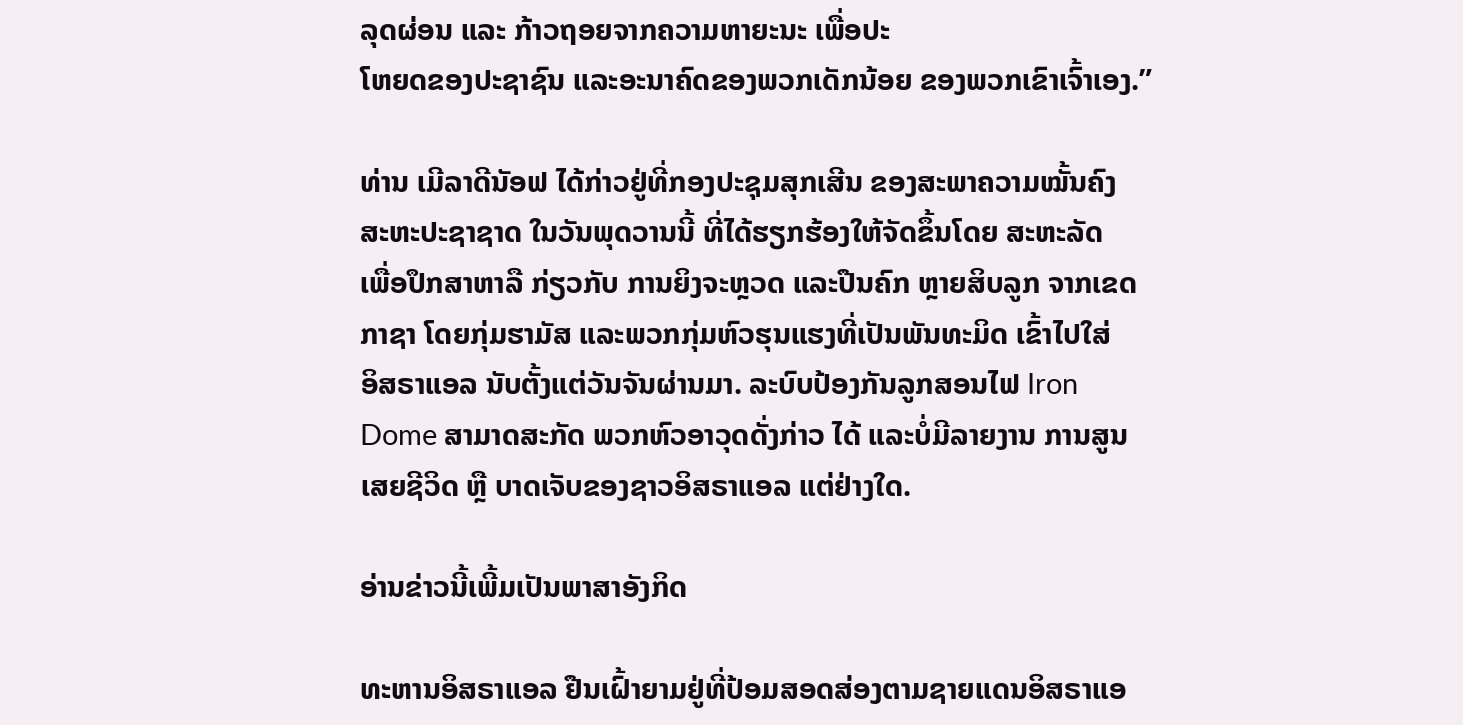ລຸດຜ່ອນ ແລະ ກ້າວຖອຍຈາກຄວາມຫາຍະນະ ເພື່ອປະ
ໂຫຍດຂອງປະຊາຊົນ ແລະອະນາຄົດຂອງພວກເດັກນ້ອຍ ຂອງພວກເຂົາເຈົ້າເອງ.”

ທ່ານ ເມີລາດີນັອຟ ໄດ້ກ່າວຢູ່ທີ່ກອງປະຊຸມສຸກເສີນ ຂອງສະພາຄວາມໝັ້ນຄົງ
ສະຫະປະຊາຊາດ ໃນວັນພຸດວານນີ້ ທີ່ໄດ້ຮຽກຮ້ອງໃຫ້ຈັດຂຶ້ນໂດຍ ສະຫະລັດ
ເພື່ອປຶກສາຫາລື ກ່ຽວກັບ ການຍິງຈະຫຼວດ ແລະປືນຄົກ ຫຼາຍສິບລູກ ຈາກເຂດ
ກາຊາ ໂດຍກຸ່ມຮາມັສ ແລະພວກກຸ່ມຫົວຮຸນແຮງທີ່ເປັນພັນທະມິດ ເຂົ້າໄປໃສ່
ອິສຣາແອລ ນັບຕັ້ງແຕ່ວັນຈັນຜ່ານມາ. ລະບົບປ້ອງກັນລູກສອນໄຟ Iron
Dome ສາມາດສະກັດ ພວກຫົວອາວຸດດັ່ງກ່າວ ໄດ້ ແລະບໍ່ມີລາຍງານ ການສູນ
ເສຍຊີວິດ ຫຼື ບາດເຈັບຂອງຊາວອິສຣາແອລ ແຕ່ຢ່າງໃດ.

ອ່ານຂ່າວນີ້ເພີ້ມເປັນພາສາອັງກິດ

ທະຫານອິສຣາແອລ ຢືນເຝົ້າຍາມຢູ່ທີ່ປ້ອມສອດສ່ອງຕາມຊາຍແດນອິສຣາແອ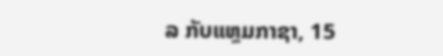ລ ກັບແຫຼມກາຊາ, 15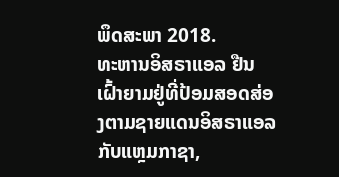ພຶດສະພາ 2018.
ທະຫານອິສຣາແອລ ຢືນເຝົ້າຍາມຢູ່ທີ່ປ້ອມສອດສ່ອງຕາມຊາຍແດນອິສຣາແອລ ກັບແຫຼມກາຊາ,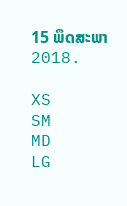15 ພຶດສະພາ 2018.

XS
SM
MD
LG